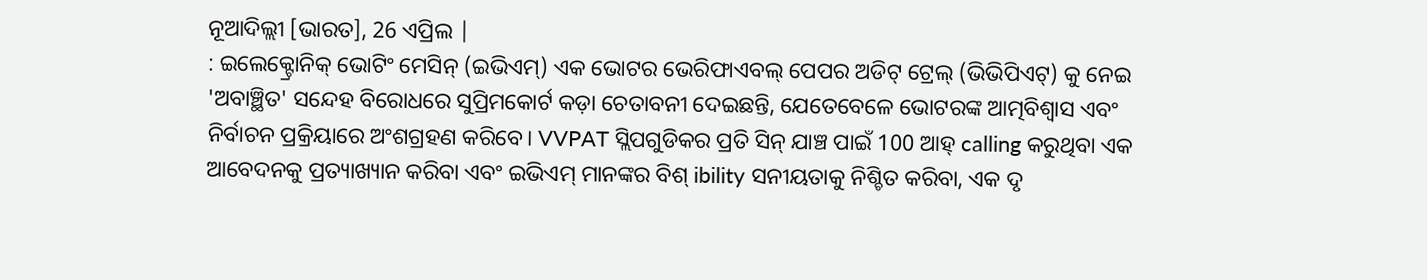ନୂଆଦିଲ୍ଲୀ [ଭାରତ], 26 ଏପ୍ରିଲ |
: ଇଲେକ୍ଟ୍ରୋନିକ୍ ଭୋଟିଂ ମେସିନ୍ (ଇଭିଏମ୍) ଏକ ଭୋଟର ଭେରିଫାଏବଲ୍ ପେପର ଅଡିଟ୍ ଟ୍ରେଲ୍ (ଭିଭିପିଏଟ୍) କୁ ନେଇ 'ଅବାଞ୍ଛିତ' ସନ୍ଦେହ ବିରୋଧରେ ସୁପ୍ରିମକୋର୍ଟ କଡ଼ା ଚେତାବନୀ ଦେଇଛନ୍ତି, ଯେତେବେଳେ ଭୋଟରଙ୍କ ଆତ୍ମବିଶ୍ୱାସ ଏବଂ ନିର୍ବାଚନ ପ୍ରକ୍ରିୟାରେ ଅଂଶଗ୍ରହଣ କରିବେ। VVPAT ସ୍ଲିପଗୁଡିକର ପ୍ରତି ସିନ୍ ଯାଞ୍ଚ ପାଇଁ 100 ଆହ୍ calling କରୁଥିବା ଏକ ଆବେଦନକୁ ପ୍ରତ୍ୟାଖ୍ୟାନ କରିବା ଏବଂ ଇଭିଏମ୍ ମାନଙ୍କର ବିଶ୍ ibility ସନୀୟତାକୁ ନିଶ୍ଚିତ କରିବା, ଏକ ଦୃ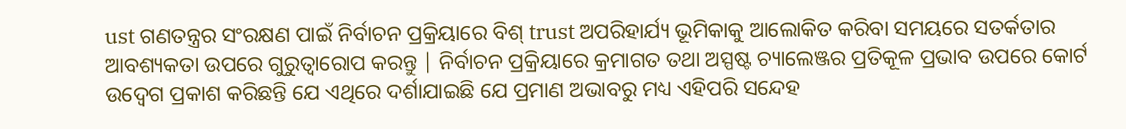ust ଗଣତନ୍ତ୍ରର ସଂରକ୍ଷଣ ପାଇଁ ନିର୍ବାଚନ ପ୍ରକ୍ରିୟାରେ ବିଶ୍ trust ଅପରିହାର୍ଯ୍ୟ ଭୂମିକାକୁ ଆଲୋକିତ କରିବା ସମୟରେ ସତର୍କତାର ଆବଶ୍ୟକତା ଉପରେ ଗୁରୁତ୍ୱାରୋପ କରନ୍ତୁ | ନିର୍ବାଚନ ପ୍ରକ୍ରିୟାରେ କ୍ରମାଗତ ତଥା ଅସ୍ପଷ୍ଟ ଚ୍ୟାଲେଞ୍ଜର ପ୍ରତିକୂଳ ପ୍ରଭାବ ଉପରେ କୋର୍ଟ ଉଦ୍ବେଗ ପ୍ରକାଶ କରିଛନ୍ତି ଯେ ଏଥିରେ ଦର୍ଶାଯାଇଛି ଯେ ପ୍ରମାଣ ଅଭାବରୁ ମଧ୍ୟ ଏହିପରି ସନ୍ଦେହ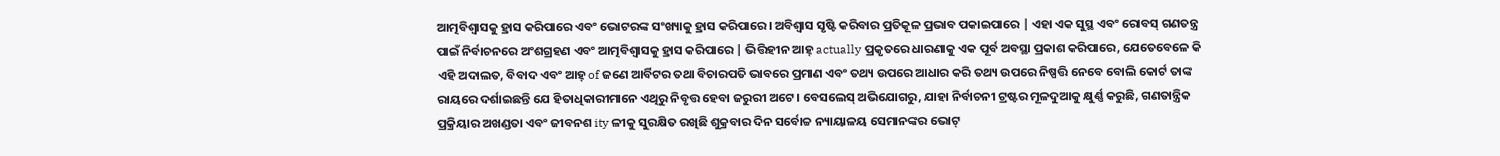ଆତ୍ମବିଶ୍ୱାସକୁ ହ୍ରାସ କରିପାରେ ଏବଂ ଭୋଟରଙ୍କ ସଂଖ୍ୟାକୁ ହ୍ରାସ କରିପାରେ। ଅବିଶ୍ୱାସ ସୃଷ୍ଟି କରିବାର ପ୍ରତିକୂଳ ପ୍ରଭାବ ପକାଇପାରେ | ଏହା ଏକ ସୁସ୍ଥ ଏବଂ ରୋବସ୍ ଗଣତନ୍ତ୍ର ପାଇଁ ନିର୍ବାଚନରେ ଅଂଶଗ୍ରହଣ ଏବଂ ଆତ୍ମବିଶ୍ୱାସକୁ ହ୍ରାସ କରିପାରେ | ଭିତ୍ତିହୀନ ଆହ୍ actually ପ୍ରକୃତରେ ଧାରଣାକୁ ଏକ ପୂର୍ବ ଅବସ୍ଥା ପ୍ରକାଶ କରିପାରେ, ଯେତେବେଳେ କି ଏହି ଅଦାଲତ, ବିବାଦ ଏବଂ ଆହ୍ of ଜଣେ ଆର୍ବିଟର ତଥା ବିଚାରପତି ଭାବରେ ପ୍ରମାଣ ଏବଂ ତଥ୍ୟ ଉପରେ ଆଧାର କରି ତଥ୍ୟ ଉପରେ ନିଷ୍ପତ୍ତି ନେବେ ବୋଲି କୋର୍ଟ ତାଙ୍କ ରାୟରେ ଦର୍ଶାଇଛନ୍ତି ଯେ ହିତାଧିକାରୀମାନେ ଏଥିରୁ ନିବୃତ୍ତ ହେବା ଜରୁରୀ ଅଟେ। ବେସଲେସ୍ ଅଭିଯୋଗରୁ, ଯାହା ନିର୍ବାଚନୀ ଟ୍ରଷ୍ଟର ମୂଳଦୁଆକୁ କ୍ଷୁର୍ଣ୍ଣ କରୁଛି, ଗଣତାନ୍ତ୍ରିକ ପ୍ରକ୍ରିୟାର ଅଖଣ୍ଡତା ଏବଂ ଜୀବନଶ ity ଳୀକୁ ସୁରକ୍ଷିତ ରଖିଛି ଶୁକ୍ରବାର ଦିନ ସର୍ବୋଚ୍ଚ ନ୍ୟାୟାଳୟ ସେମାନଙ୍କର ଭୋଟ୍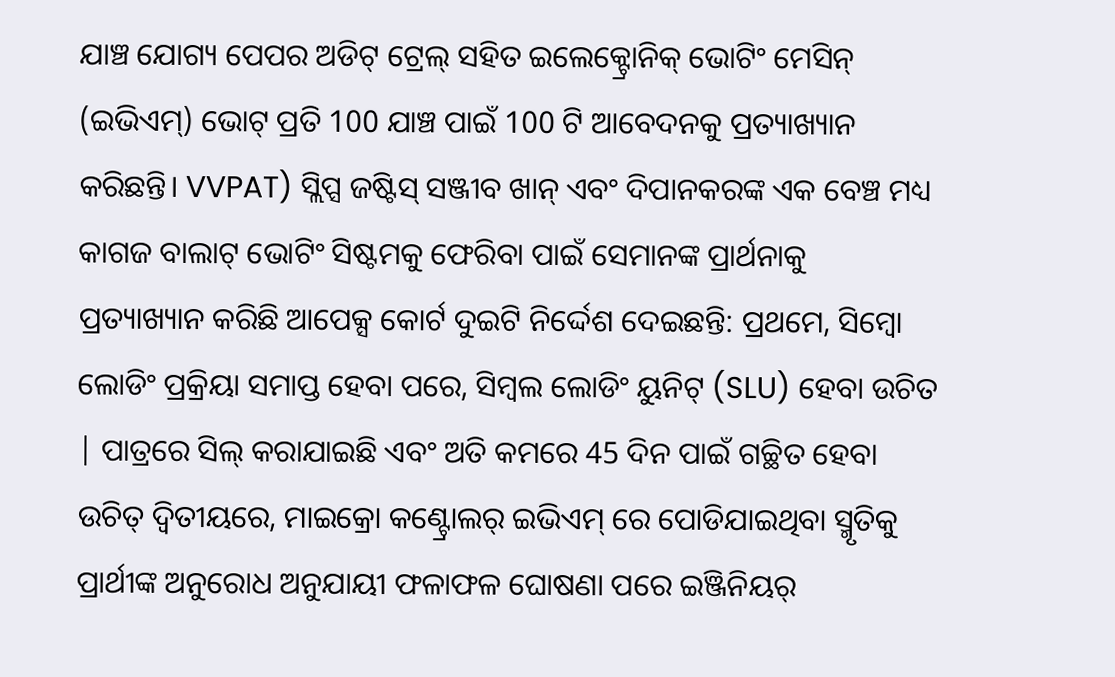ଯାଞ୍ଚ ଯୋଗ୍ୟ ପେପର ଅଡିଟ୍ ଟ୍ରେଲ୍ ସହିତ ଇଲେକ୍ଟ୍ରୋନିକ୍ ଭୋଟିଂ ମେସିନ୍ (ଇଭିଏମ୍) ଭୋଟ୍ ପ୍ରତି 100 ଯାଞ୍ଚ ପାଇଁ 100 ଟି ଆବେଦନକୁ ପ୍ରତ୍ୟାଖ୍ୟାନ କରିଛନ୍ତି। VVPAT) ସ୍ଲିପ୍ସ ଜଷ୍ଟିସ୍ ସଞ୍ଜୀବ ଖାନ୍ ଏବଂ ଦିପାନକରଙ୍କ ଏକ ବେଞ୍ଚ ମଧ୍ୟ କାଗଜ ବାଲାଟ୍ ଭୋଟିଂ ସିଷ୍ଟମକୁ ଫେରିବା ପାଇଁ ସେମାନଙ୍କ ପ୍ରାର୍ଥନାକୁ ପ୍ରତ୍ୟାଖ୍ୟାନ କରିଛି ଆପେକ୍ସ କୋର୍ଟ ଦୁଇଟି ନିର୍ଦ୍ଦେଶ ଦେଇଛନ୍ତି: ପ୍ରଥମେ, ସିମ୍ବୋ ଲୋଡିଂ ପ୍ରକ୍ରିୟା ସମାପ୍ତ ହେବା ପରେ, ସିମ୍ବଲ ଲୋଡିଂ ୟୁନିଟ୍ (SLU) ହେବା ଉଚିତ | ପାତ୍ରରେ ସିଲ୍ କରାଯାଇଛି ଏବଂ ଅତି କମରେ 45 ଦିନ ପାଇଁ ଗଚ୍ଛିତ ହେବା ଉଚିତ୍ ଦ୍ୱିତୀୟରେ, ମାଇକ୍ରୋ କଣ୍ଟ୍ରୋଲର୍ ଇଭିଏମ୍ ରେ ପୋଡିଯାଇଥିବା ସ୍ମୃତିକୁ ପ୍ରାର୍ଥୀଙ୍କ ଅନୁରୋଧ ଅନୁଯାୟୀ ଫଳାଫଳ ଘୋଷଣା ପରେ ଇଞ୍ଜିନିୟର୍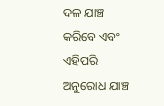ଦଳ ଯାଞ୍ଚ କରିବେ ଏବଂ ଏହିପରି ଅନୁରୋଧ ଯାଞ୍ଚ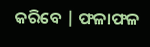କରିବେ | ଫଳାଫଳ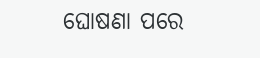ଘୋଷଣା ପରେ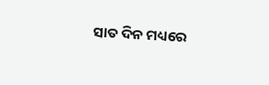ସାତ ଦିନ ମଧ୍ୟରେ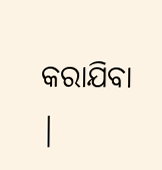କରାଯିବା |